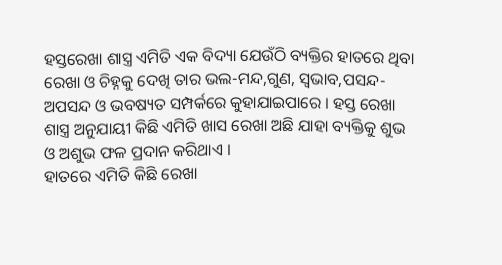ହସ୍ତରେଖା ଶାସ୍ତ୍ର ଏମିତି ଏକ ବିଦ୍ୟା ଯେଉଁଠି ବ୍ୟକ୍ତିର ହାତରେ ଥିବା ରେଖା ଓ ଚିହ୍ନକୁ ଦେଖି ତାର ଭଲ-ମନ୍ଦ,ଗୁଣ, ସ୍ୱଭାବ,ପସନ୍ଦ-ଅପସନ୍ଦ ଓ ଭବଷ୍ୟତ ସମ୍ପର୍କରେ କୁହାଯାଇପାରେ । ହସ୍ତ ରେଖା ଶାସ୍ତ୍ର ଅନୁଯାୟୀ କିଛି ଏମିତି ଖାସ ରେଖା ଅଛି ଯାହା ବ୍ୟକ୍ତିକୁ ଶୁଭ ଓ ଅଶୁଭ ଫଳ ପ୍ରଦାନ କରିଥାଏ ।
ହାତରେ ଏମିତି କିଛି ରେଖା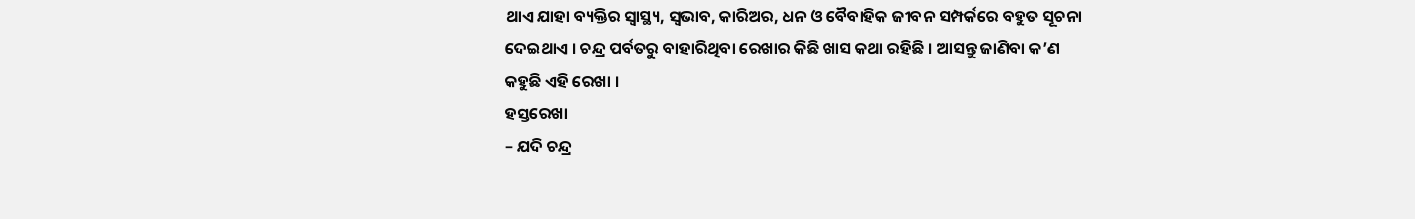ଥାଏ ଯାହା ବ୍ୟକ୍ତିର ସ୍ୱାସ୍ଥ୍ୟ, ସ୍ୱଭାବ, କାରିଅର, ଧନ ଓ ବୈବାହିକ ଜୀବନ ସମ୍ପର୍କରେ ବହୁତ ସୂଚନା ଦେଇଥାଏ । ଚନ୍ଦ୍ର ପର୍ବତରୁ ବାହାରିଥିବା ରେଖାର କିଛି ଖାସ କଥା ରହିଛି । ଆସନ୍ତୁ ଜାଣିବା କ’ଣ କହୁଛି ଏହି ରେଖା ।
ହସ୍ତରେଖା
– ଯଦି ଚନ୍ଦ୍ର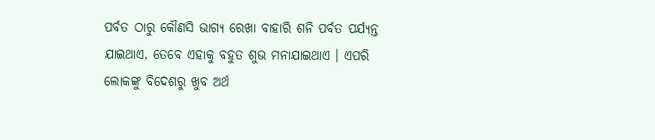ପର୍ବତ ଠାରୁ କୌଣସି ଭାଗ୍ୟ ରେଖା ବାହାରି ଶନି ପର୍ବତ ପର୍ଯ୍ୟନ୍ତ ଯାଇଥାଏ, ତେବେ ଏହାକୁ ବହୁତ ଶୁଭ ମନାଯାଇଥାଏ । ଏପରି ଲୋକଙ୍କୁ ବିଦେଶରୁ ଖୁବ ଅର୍ଥ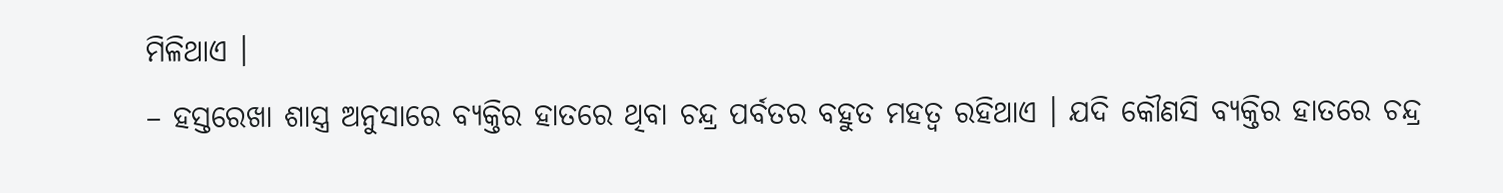ମିଳିଥାଏ ।
– ହସ୍ତରେଖା ଶାସ୍ତ୍ର ଅନୁସାରେ ବ୍ୟକ୍ତିର ହାତରେ ଥିବା ଚନ୍ଦ୍ର ପର୍ବତର ବହୁତ ମହତ୍ୱ ରହିଥାଏ । ଯଦି କୌଣସି ବ୍ୟକ୍ତିର ହାତରେ ଚନ୍ଦ୍ର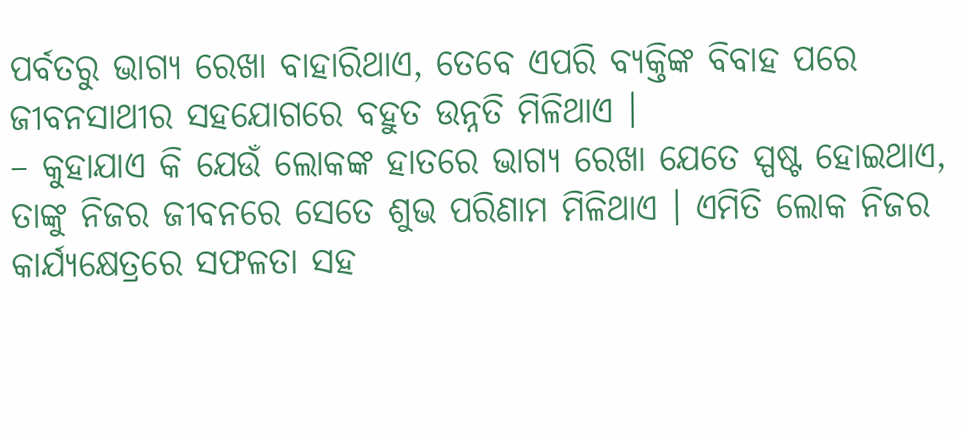ପର୍ବତରୁ ଭାଗ୍ୟ ରେଖା ବାହାରିଥାଏ, ତେବେ ଏପରି ବ୍ୟକ୍ତିଙ୍କ ବିବାହ ପରେ ଜୀବନସାଥୀର ସହଯୋଗରେ ବହୁତ ଉନ୍ନତି ମିଳିଥାଏ ।
– କୁହାଯାଏ କି ଯେଉଁ ଲୋକଙ୍କ ହାତରେ ଭାଗ୍ୟ ରେଖା ଯେତେ ସ୍ପଷ୍ଟ ହୋଇଥାଏ, ତାଙ୍କୁ ନିଜର ଜୀବନରେ ସେତେ ଶୁଭ ପରିଣାମ ମିଳିଥାଏ । ଏମିତି ଲୋକ ନିଜର କାର୍ଯ୍ୟକ୍ଷେତ୍ରରେ ସଫଳତା ସହ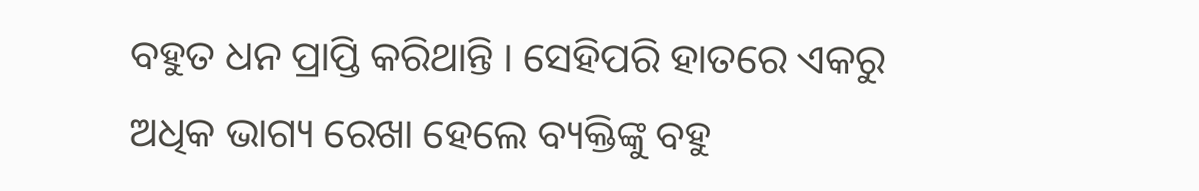ବହୁତ ଧନ ପ୍ରାପ୍ତି କରିଥାନ୍ତି । ସେହିପରି ହାତରେ ଏକରୁ ଅଧିକ ଭାଗ୍ୟ ରେଖା ହେଲେ ବ୍ୟକ୍ତିଙ୍କୁ ବହୁ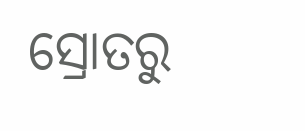ସ୍ରୋତରୁ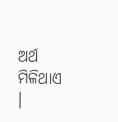ଅର୍ଥ ମିଳିଥାଏ ।